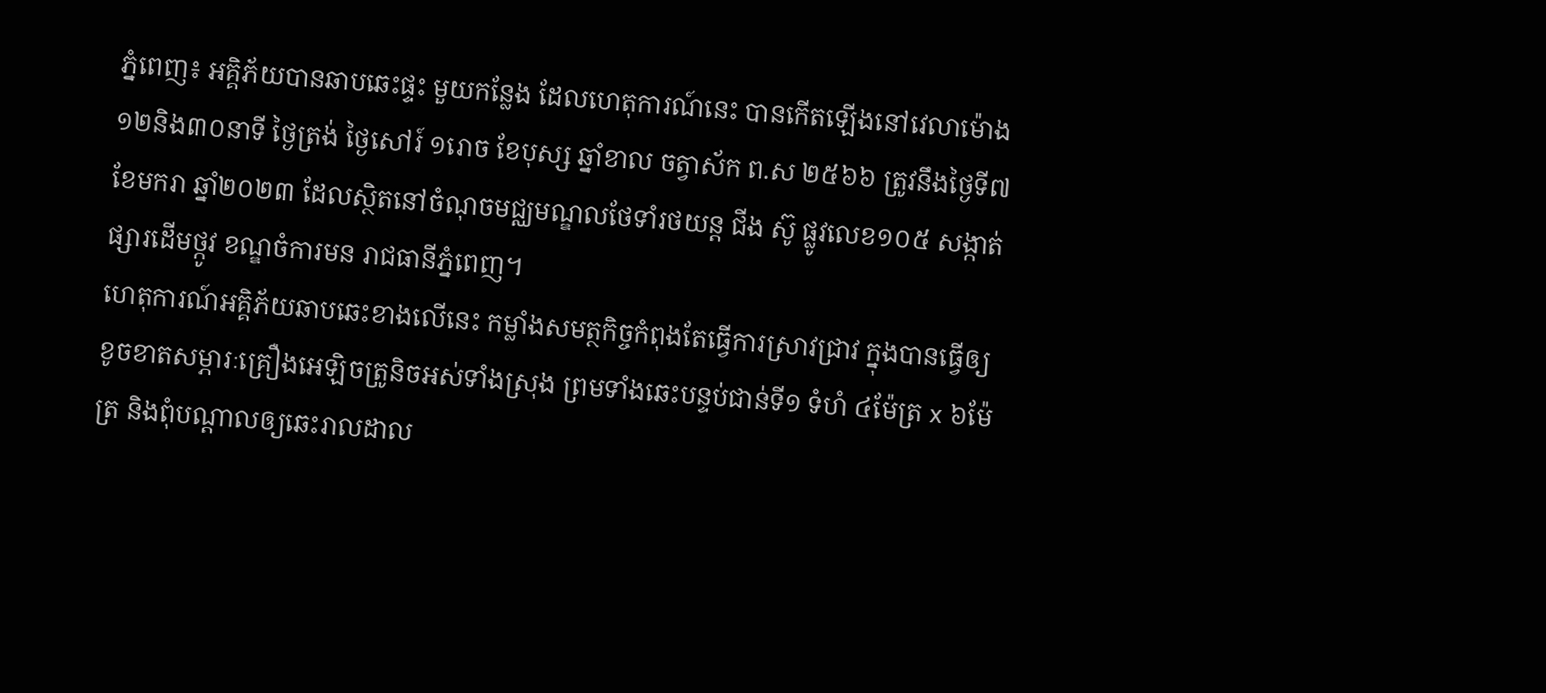ភ្នំពេញ៖ អគ្គិភ័យបានឆាបឆេះផ្ទះ មួយកន្លែង ដែលហេតុការណ៍នេះ បានកើតឡើងនៅវេលាម៉ោង ១២និង៣០នាទី ថ្ងៃត្រង់ ថ្ងៃសៅរ៍ ១រោច ខែបុស្ស ឆ្នាំខាល ចត្វាស័ក ព.ស ២៥៦៦ ត្រូវនឹងថ្ងៃទី៧ ខែមករា ឆ្នាំ២០២៣ ដែលសិ្ថតនៅចំណុចមជ្ឈមណ្ឌលថែទាំរថយន្ត ជីង ស៊ូ ផ្លូវលេខ១០៥ សង្កាត់ផ្សារដើមថ្កូវ ខណ្ឌចំការមន រាជធានីភ្នំពេញ។
ហេតុការណ៍អគ្គិភ័យឆាបឆេះខាងលើនេះ កម្លាំងសមត្ថកិច្ចកំពុងតែធ្វើការស្រាវជ្រាវ ក្នុងបានធ្វើឲ្យខូចខាតសម្ភារៈគ្រឿងអេឡិចត្រូនិចអស់ទាំងស្រុង ព្រមទាំងឆេះបន្ទប់ជាន់ទី១ ទំហំ ៤ម៉ែត្រ x ៦ម៉ែត្រ និងពុំបណ្តាលឲ្យឆេះរាលដាល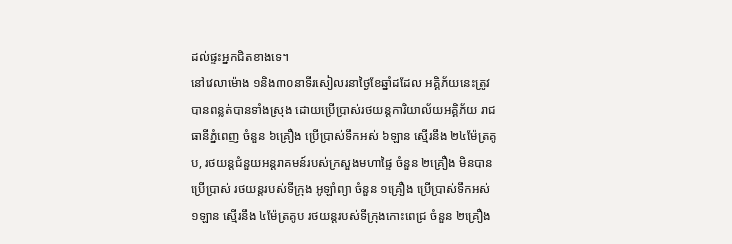ដល់ផ្ទះអ្នកជិតខាងទេ។
នៅវេលាម៉ោង ១និង៣០នាទីរសៀលរនាថ្ងៃខែឆ្នាំដដែល អគ្គិភ័យនេះត្រូវបានពន្លត់បានទាំងស្រុង ដោយប្រើប្រាស់រថយន្តការិយាល័យអគ្គិភ័យ រាជធានីភ្នំពេញ ចំនួន ៦គ្រឿង ប្រើប្រាស់ទឹកអស់ ៦ឡាន ស្មើរនឹង ២៤ម៉ែត្រគូប, រថយន្តជំនួយអន្តរាគមន៍របស់ក្រសួងមហាផ្ទៃ ចំនួន ២គ្រឿង មិនបានប្រើប្រាស់ រថយន្តរបស់ទីក្រុង អូឡាំព្យា ចំនួន ១គ្រឿង ប្រើប្រាស់ទឹកអស់ ១ឡាន ស្មើរនឹង ៤ម៉ែត្រគូប រថយន្តរបស់ទីក្រុងកោះពេជ្រ ចំនួន ២គ្រឿង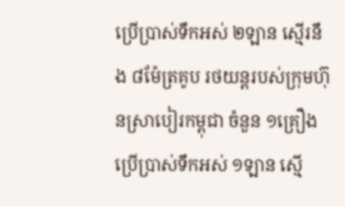ប្រើប្រាស់ទឹកអស់ ២ឡាន ស្មើរនឹង ៨ម៉ែត្រគូប រថយន្តរបស់ក្រុមហ៊ុនស្រាបៀរកម្ពុជា ចំនួន ១គ្រឿង ប្រើប្រាស់ទឹកអស់ ១ឡាន ស្មើ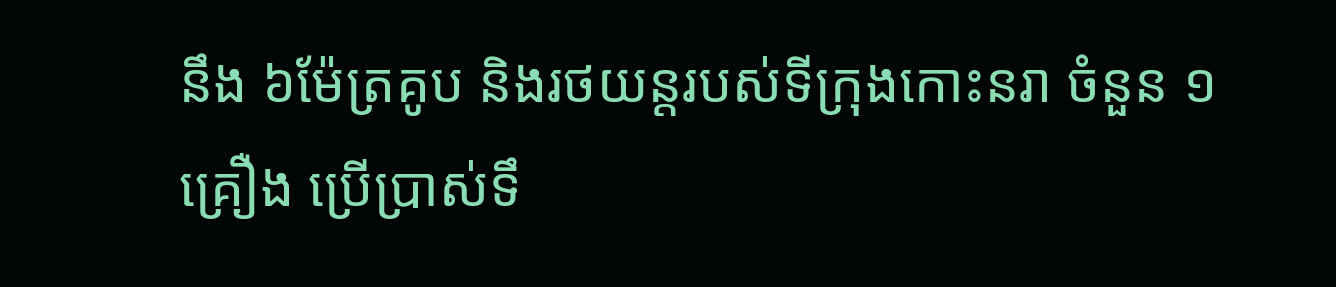នឹង ៦ម៉ែត្រគូប និងរថយន្តរបស់ទីក្រុងកោះនរា ចំនួន ១គ្រឿង ប្រើប្រាស់ទឹ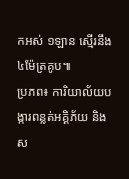កអស់ ១ឡាន ស្មើរនឹង ៤ម៉ែត្រគូប៕
ប្រភព៖ ការិយាល័យបង្ការពន្លត់អគ្គិភ័យ និងស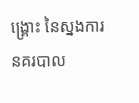ង្គ្រោះ នៃស្នងការនគរបាល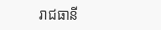រាជធានី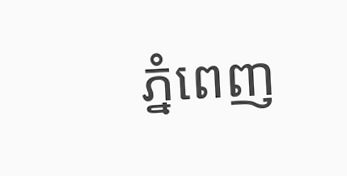ភ្នំពេញ